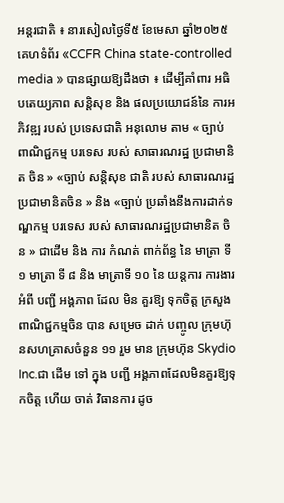អន្តរជាតិ ៖ នារសៀលថ្ងៃទី៥ ខែមេសា ឆ្នាំ២០២៥ គេហទំព័រ «CCFR China state-controlled media » បានផ្សាយឱ្យដឹងថា ៖ ដើម្បីគាំពារ អធិបតេយ្យភាព សន្តិសុខ និង ផលប្រយោជន៍នៃ ការអភិវឌ្ឍ របស់ ប្រទេសជាតិ អនុលោម តាម « ច្បាប់ ពាណិជ្ជកម្ម បរទេស របស់ សាធារណរដ្ឋ ប្រជាមានិត ចិន » «ច្បាប់ សន្តិសុខ ជាតិ របស់ សាធារណរដ្ឋប្រជាមានិតចិន » និង «ច្បាប់ ប្រឆាំងនឹងការដាក់ទណ្ឌកម្ម បរទេស របស់ សាធារណរដ្ឋប្រជាមានិត ចិន » ជាដើម និង ការ កំណត់ ពាក់ព័ន្ធ នៃ មាត្រា ទី១ មាត្រា ទី ៨ និង មាត្រាទី ១០ នៃ យន្តការ ការងារ អំពី បញ្ជី អង្គភាព ដែល មិន គួរឱ្យ ទុកចិត្ត ក្រសួង ពាណិជ្ជកម្មចិន បាន សម្រេច ដាក់ បញ្ចូល ក្រុមហ៊ុនសហគ្រាសចំនួន ១១ រួម មាន ក្រុមហ៊ុន Skydio Inc.ជា ដើម ទៅ ក្នុង បញ្ជី អង្គភាពដែលមិនគួរឱ្យទុកចិត្ត ហើយ ចាត់ វិធានការ ដូច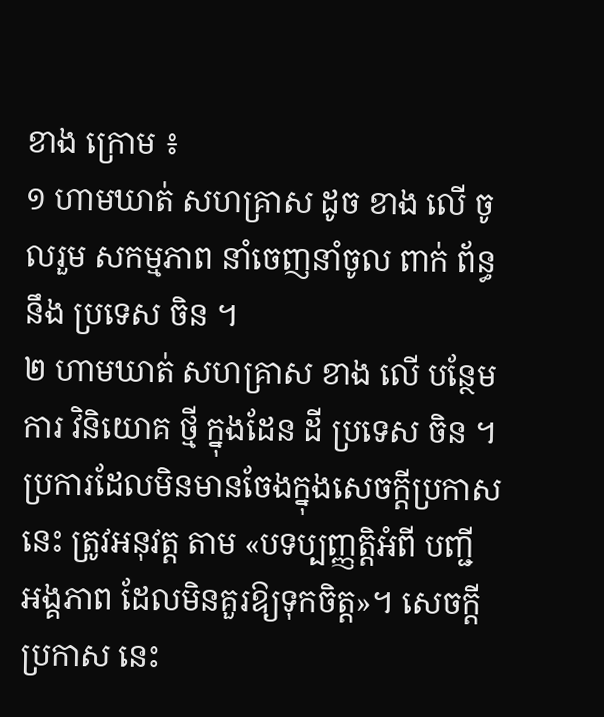ខាង ក្រោម ៖
១ ហាមឃាត់ សហគ្រាស ដូច ខាង លើ ចូលរួម សកម្មភាព នាំចេញនាំចូល ពាក់ ព័ន្ធ នឹង ប្រទេស ចិន ។
២ ហាមឃាត់ សហគ្រាស ខាង លើ បន្ថែម ការ វិនិយោគ ថ្មី ក្នុងដែន ដី ប្រទេស ចិន ។
ប្រការដែលមិនមានចែងក្នុងសេចក្តីប្រកាសនេះ ត្រូវអនុវត្ត តាម «បទប្បញ្ញត្តិអំពី បញ្ជី អង្គភាព ដែលមិនគួរឱ្យទុកចិត្ត»។ សេចក្តី ប្រកាស នេះ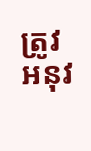ត្រូវ អនុវ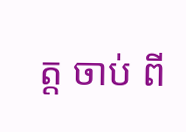ត្ត ចាប់ ពី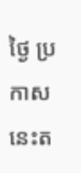ថ្ងៃ ប្រកាសនេះត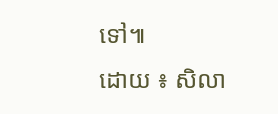ទៅ៕
ដោយ ៖ សិលា